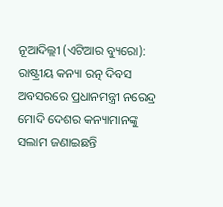ନୂଆଦିଲ୍ଲୀ (ଏଟିଆର ବ୍ୟୁରୋ): ରାଷ୍ଟ୍ରୀୟ କନ୍ୟା ରତ୍ନ ଦିବସ ଅବସରରେ ପ୍ରଧାନମନ୍ତ୍ରୀ ନରେନ୍ଦ୍ର ମୋଦି ଦେଶର କନ୍ୟାମାନଙ୍କୁ ସଲାମ ଜଣାଇଛନ୍ତି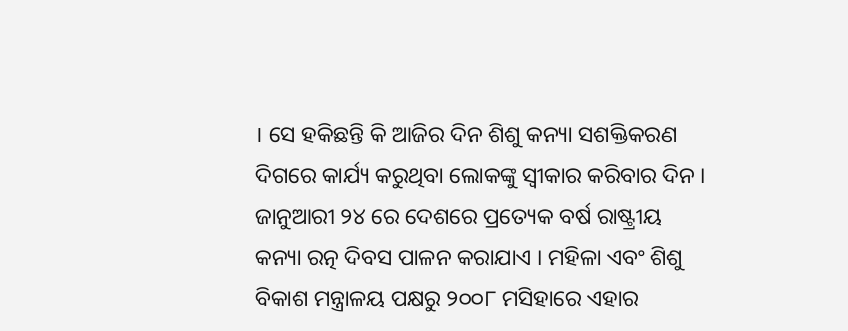। ସେ ହକିଛନ୍ତି କି ଆଜିର ଦିନ ଶିଶୁ କନ୍ୟା ସଶକ୍ତିକରଣ ଦିଗରେ କାର୍ଯ୍ୟ କରୁଥିବା ଲୋକଙ୍କୁ ସ୍ୱୀକାର କରିବାର ଦିନ ।
ଜାନୁଆରୀ ୨୪ ରେ ଦେଶରେ ପ୍ରତ୍ୟେକ ବର୍ଷ ରାଷ୍ଟ୍ରୀୟ କନ୍ୟା ରତ୍ନ ଦିବସ ପାଳନ କରାଯାଏ । ମହିଳା ଏବଂ ଶିଶୁ ବିକାଶ ମନ୍ତ୍ରାଳୟ ପକ୍ଷରୁ ୨୦୦୮ ମସିହାରେ ଏହାର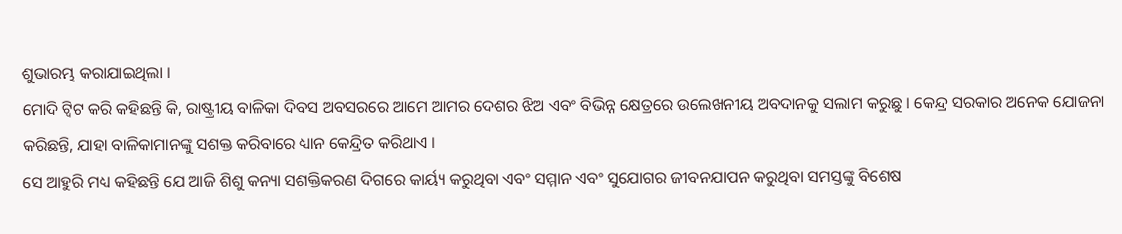ଶୁଭାରମ୍ଭ କରାଯାଇଥିଲା ।
ମୋଦି ଟ୍ୱିଟ କରି କହିଛନ୍ତି କି, ରାଷ୍ଟ୍ରୀୟ ବାଳିକା ଦିବସ ଅବସରରେ ଆମେ ଆମର ଦେଶର ଝିଅ ଏବଂ ବିଭିନ୍ନ କ୍ଷେତ୍ରରେ ଉଲେଖନୀୟ ଅବଦାନକୁ ସଲାମ କରୁଛୁ । କେନ୍ଦ୍ର ସରକାର ଅନେକ ଯୋଜନା କରିଛନ୍ତି, ଯାହା ବାଳିକାମାନଙ୍କୁ ସଶକ୍ତ କରିବାରେ ଧ୍ୟାନ କେନ୍ଦ୍ରିତ କରିଥାଏ ।
ସେ ଆହୁରି ମଧ୍ୟ କହିଛନ୍ତି ଯେ ଆଜି ଶିଶୁ କନ୍ୟା ସଶକ୍ତିକରଣ ଦିଗରେ କାର୍ୟ୍ୟ କରୁଥିବା ଏବଂ ସମ୍ମାନ ଏବଂ ସୁଯୋଗର ଜୀବନଯାପନ କରୁଥିବା ସମସ୍ତଙ୍କୁ ବିଶେଷ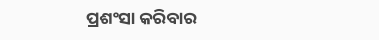ପ୍ରଶଂସା କରିବାର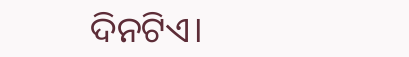ଦିନଟିଏ।